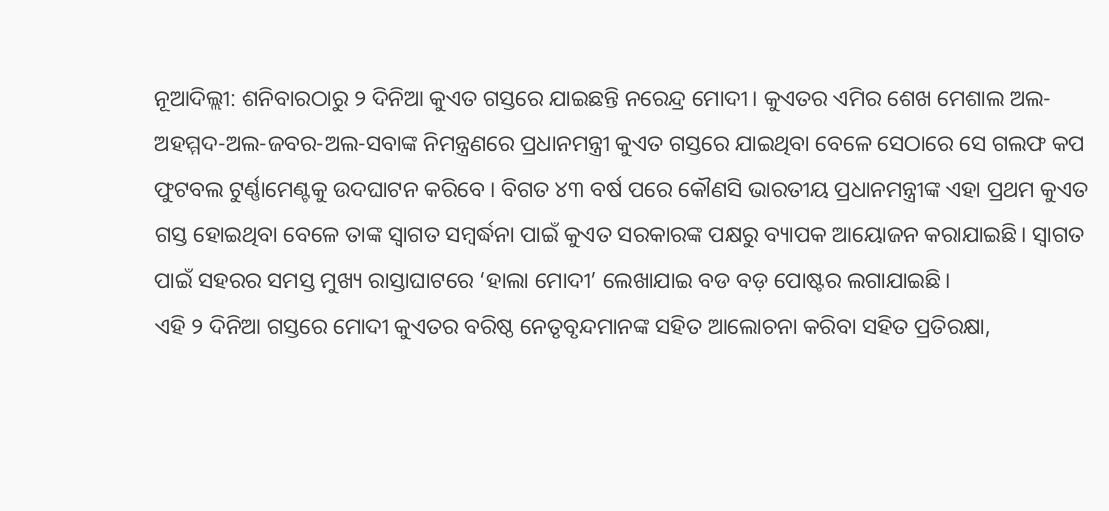ନୂଆଦିଲ୍ଲୀ: ଶନିବାରଠାରୁ ୨ ଦିନିଆ କୁଏତ ଗସ୍ତରେ ଯାଇଛନ୍ତି ନରେନ୍ଦ୍ର ମୋଦୀ। କୁଏତର ଏମିର ଶେଖ ମେଶାଲ ଅଲ-ଅହମ୍ମଦ-ଅଲ-ଜବର-ଅଲ-ସବାଙ୍କ ନିମନ୍ତ୍ରଣରେ ପ୍ରଧାନମନ୍ତ୍ରୀ କୁଏତ ଗସ୍ତରେ ଯାଇଥିବା ବେଳେ ସେଠାରେ ସେ ଗଲଫ କପ ଫୁଟବଲ ଟୁର୍ଣ୍ଣାମେଣ୍ଟକୁ ଉଦଘାଟନ କରିବେ । ବିଗତ ୪୩ ବର୍ଷ ପରେ କୌଣସି ଭାରତୀୟ ପ୍ରଧାନମନ୍ତ୍ରୀଙ୍କ ଏହା ପ୍ରଥମ କୁଏତ ଗସ୍ତ ହୋଇଥିବା ବେଳେ ତାଙ୍କ ସ୍ୱାଗତ ସମ୍ବର୍ଦ୍ଧନା ପାଇଁ କୁଏତ ସରକାରଙ୍କ ପକ୍ଷରୁ ବ୍ୟାପକ ଆୟୋଜନ କରାଯାଇଛି। ସ୍ୱାଗତ ପାଇଁ ସହରର ସମସ୍ତ ମୁଖ୍ୟ ରାସ୍ତାଘାଟରେ ‘ହାଲା ମୋଦୀ’ ଲେଖାଯାଇ ବଡ ବଡ଼ ପୋଷ୍ଟର ଲଗାଯାଇଛି।
ଏହି ୨ ଦିନିଆ ଗସ୍ତରେ ମୋଦୀ କୁଏତର ବରିଷ୍ଠ ନେତୃବୃନ୍ଦମାନଙ୍କ ସହିତ ଆଲୋଚନା କରିବା ସହିତ ପ୍ରତିରକ୍ଷା,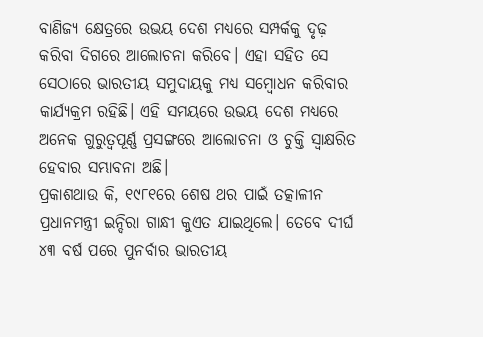ବାଣିଜ୍ୟ କ୍ଷେତ୍ରରେ ଉଭୟ ଦେଶ ମଧ୍ୟରେ ସମ୍ପର୍କକୁ ଦୃଢ଼ କରିବା ଦିଗରେ ଆଲୋଚନା କରିବେ। ଏହା ସହିତ ସେ ସେଠାରେ ଭାରତୀୟ ସମୁଦାୟକୁ ମଧ୍ୟ ସମ୍ବୋଧନ କରିବାର କାର୍ଯ୍ୟକ୍ରମ ରହିଛି। ଏହି ସମୟରେ ଉଭୟ ଦେଶ ମଧ୍ୟରେ ଅନେକ ଗୁରୁତ୍ବପୂର୍ଣ୍ଣ ପ୍ରସଙ୍ଗରେ ଆଲୋଚନା ଓ ଚୁକ୍ତି ସ୍ବାକ୍ଷରିତ ହେବାର ସମ୍ଭାବନା ଅଛି।
ପ୍ରକାଶଥାଉ କି, ୧୯୮୧ରେ ଶେଷ ଥର ପାଇଁ ତତ୍କାଳୀନ ପ୍ରଧାନମନ୍ତ୍ରୀ ଇନ୍ଦିରା ଗାନ୍ଧୀ କୁଏତ ଯାଇଥିଲେ। ତେବେ ଦୀର୍ଘ ୪୩ ବର୍ଷ ପରେ ପୁନର୍ବାର ଭାରତୀୟ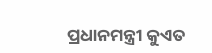ପ୍ରଧାନମନ୍ତ୍ରୀ କୁଏତ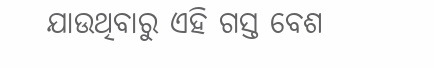ଯାଉଥିବାରୁ ଏହି ଗସ୍ତ ବେଶ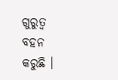ଗୁରୁତ୍ବ ବହନ କରୁଛି ।